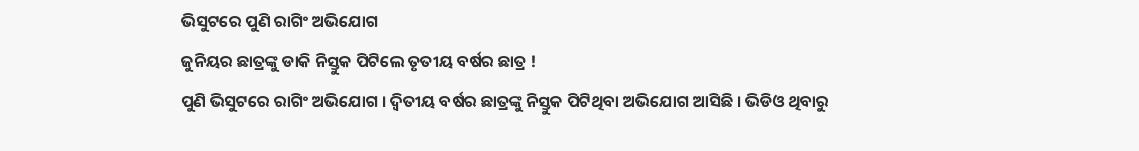ଭିସୁଟରେ ପୁଣି ରାଗିଂ ଅଭିଯୋଗ
ଜୁନିୟର ଛାତ୍ରଙ୍କୁ ଡାକି ନିସ୍ତୁକ ପିଟିଲେ ତୃତୀୟ ବର୍ଷର ଛାତ୍ର !
ପୁଣି ଭିସୁଟରେ ରାଗିଂ ଅଭିଯୋଗ । ଦ୍ବିତୀୟ ବର୍ଷର ଛାତ୍ରଙ୍କୁ ନିସ୍ତୁକ ପିଟିଥିବା ଅଭିଯୋଗ ଆସିଛି । ଭିଡିଓ ଥିବାରୁ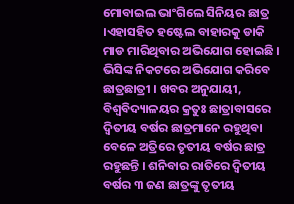ମୋବାଇଲ ଭାଂଗିଲେ ସିନିୟର ଛାତ୍ର ।ଏହାସହିତ ହଷ୍ଟେଲ ବାହାରକୁ ଡାକି ମାଡ ମାରିଥିବାର ଅଭିଯୋଗ ହୋଇଛି । ଭିସିଙ୍କ ନିକଟରେ ଅଭିଯୋଗ କରିବେ ଛାତ୍ରଛାତ୍ରୀ । ଖବର ଅନୁଯାୟୀ, ବିଶ୍ୱବିଦ୍ୟାଳୟର କ୍ରତୁଃ ଛାତ୍ରାବାସରେ ଦ୍ୱିତୀୟ ବର୍ଷର ଛାତ୍ରମାନେ ରହୁଥିବା ବେଳେ ଅତ୍ରିରେ ତୃତୀୟ ବର୍ଷର ଛାତ୍ର ରହୁଛନ୍ତି । ଶନିବାର ରାତିରେ ଦ୍ୱିତୀୟ ବର୍ଷର ୩ ଜଣ ଛାତ୍ରଙ୍କୁ ତୃତୀୟ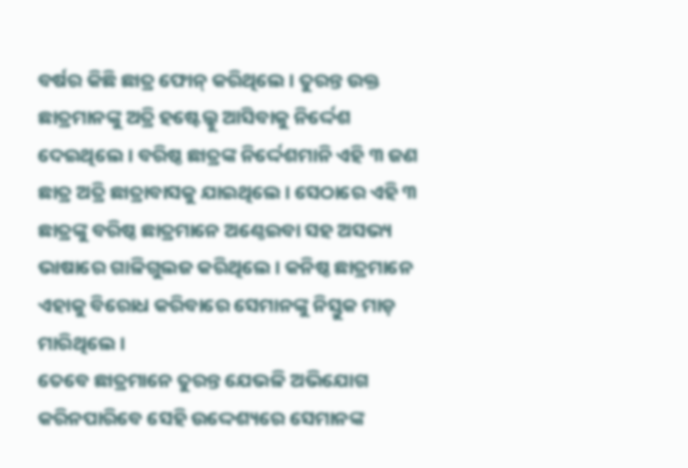ବର୍ଷର କିଛି ଛାତ୍ର ଫୋନ୍ କରିଥିଲେ । ତୁରନ୍ତ ଉକ୍ତ ଛାତ୍ରମାନଙ୍କୁ ଅତ୍ରି ହଷ୍ଟେଲ୍କୁ ଆସିବାକୁ ନିର୍ଦ୍ଦେଶ ଦେଇଥିଲେ । ବରିଷ୍ଠ ଛାତ୍ରଙ୍କ ନିର୍ଦ୍ଦେଶମାନି ଏହି ୩ ଜଣ ଛାତ୍ର ଅତ୍ରି ଛାତ୍ରାବାସକୁ ଯାଇଥିଲେ । ସେଠାରେ ଏହି ୩ ଛାତ୍ରଙ୍କୁ ବରିଷ୍ଠ ଛାତ୍ରମାନେ ଅଣ୍ଠେଇବା ସହ ଅସଭ୍ୟ ଭାଷାରେ ଗାଳିଗୁଲଜ କରିଥିଲେ । କନିଷ୍ଠ ଛାତ୍ରମାନେ ଏହାକୁ ବିରୋଧ କରିବାରେ ସେମାନଙ୍କୁ ନିସ୍ତୁକ ମାଡ଼ ମାରିଥିଲେ ।
ତେବେ ଛାତ୍ରମାନେ ତୁରନ୍ତ ଯେଭଳି ଅଭିଯୋଗ କରିନପାରିବେ ସେହି ଉଦ୍ଦେଶ୍ୟରେ ସେମାନଙ୍କ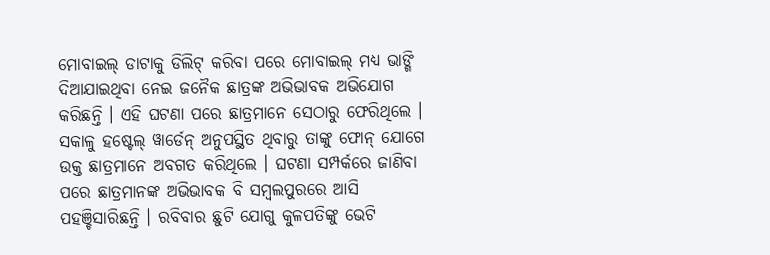ମୋବାଇଲ୍ ଡାଟାକୁ ଡିଲିଟ୍ କରିବା ପରେ ମୋବାଇଲ୍ ମଧ୍ୟ ଭାଙ୍ଗି ଦିଆଯାଇଥିବା ନେଇ ଜନୈକ ଛାତ୍ରଙ୍କ ଅଭିଭାବକ ଅଭିଯୋଗ କରିଛନ୍ତି । ଏହି ଘଟଣା ପରେ ଛାତ୍ରମାନେ ସେଠାରୁ ଫେରିଥିଲେ । ସକାଳୁ ହଷ୍ଟେଲ୍ ୱାର୍ଡେନ୍ ଅନୁପସ୍ଥିତ ଥିବାରୁ ତାଙ୍କୁ ଫୋନ୍ ଯୋଗେ ଉକ୍ତ ଛାତ୍ରମାନେ ଅବଗତ କରିଥିଲେ । ଘଟଣା ସମ୍ପର୍କରେ ଜାଣିବା ପରେ ଛାତ୍ରମାନଙ୍କ ଅଭିଭାବକ ବି ସମ୍ବଲପୁରରେ ଆସି ପହଞ୍ଚିସାରିଛନ୍ତି । ରବିବାର ଛୁଟି ଯୋଗୁ କୁଳପତିଙ୍କୁ ଭେଟି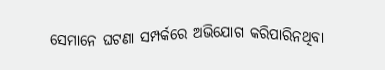ସେମାନେ ଘଟଣା ସମ୍ପର୍କରେ ଅଭିଯୋଗ କରିପାରିନଥିବା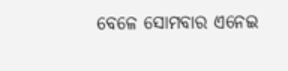ବେଳେ ସୋମବାର ଏନେଇ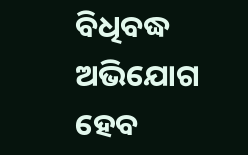ବିଧିବଦ୍ଧ ଅଭିଯୋଗ ହେବ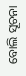ବୋଲି ସୂଚନା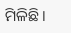ମିଳିଛି ।